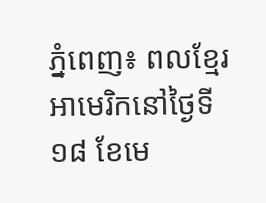ភ្នំពេញ៖ ពលខ្មែរអាមេរិកនៅថ្ងៃទី ១៨ ខែមេ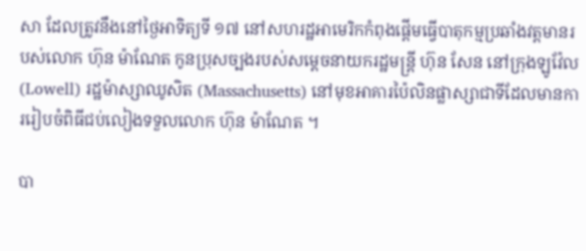សា ដែលត្រូវនឹងនៅថ្ងៃអាទិត្យទី ១៧ នៅសហរដ្ឋអាមេរិកកំពុងផ្តើមធ្វើបាតុកម្មប្រឆាំងវត្តមានរបស់លោក ហ៊ុន ម៉ាណែត កូនប្រុសច្បងរបស់សម្ដេចនាយករដ្ឋមន្ត្រី ហ៊ុន សែន នៅក្រុងឡូវ៉ែល (Lowell) រដ្ឋម៉ាស្សាឈូសិត (Massachusetts) នៅមុខអាគារប៉ៃលិនផ្លាស្សាជាទីដែលមានការរៀបចំពិធីជប់លៀងទទួលលោក ហ៊ុន ម៉ាណែត ។

បា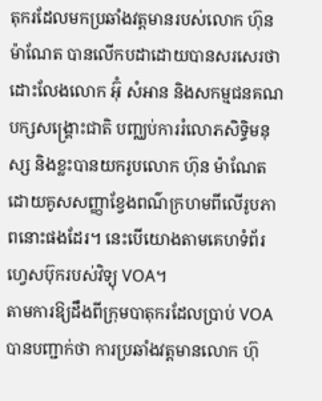តុករដែលមកប្រឆាំងវត្តមានរបស់លោក ហ៊ុន ម៉ាណែត បានលើកបដាដោយបានសរសេរថា ដោះលែងលោក អ៊ុំ សំអាន និងសកម្មជនគណបក្សសង្គ្រោះជាតិ បញ្ឈប់ការរំលោភសិទ្ធិមនុស្ស និងខ្លះបានយករូបលោក ហ៊ុន ម៉ាណែត ដោយគូសសញ្ញាខ្វែងពណ៌ក្រហមពីលើរូបភាពនោះផងដែរ។ នេះបើយោងតាមគេហទំព័រហ្វេសប៊ុករបស់វិទ្យុ VOA។
តាមការឱ្យដឹងពីក្រុមបាតុករដែលប្រាប់ VOA បានបញ្ជាក់ថា ការប្រឆាំងវត្តមានលោក ហ៊ុ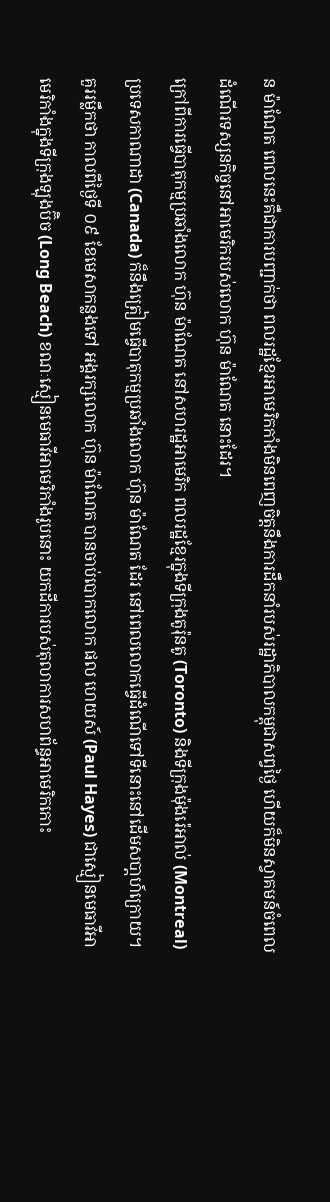ន ម៉ាណែត ពេលនេះគឺជាការបញ្ជាក់ថា ពលរដ្ឋខ្មែរអាមេរិកកាំងមិនពេញចិត្តនឹងការដឹកនាំរបស់រដ្ឋាភិបាលកម្ពុជាសព្វថ្ងៃ ហើយក៏មិនស្វាគមន៍ចំពេលដំណើរទស្សនកិច្ចនៅអាមេរិករបស់លោក ហ៊ុន ម៉ាណែត នោះដែរ។
ក្រៅពីការធ្វើបាតុកម្មប្រឆាំងលោក ហ៊ុន ម៉ាណែត នៅសហរដ្ឋអាមេរិក ពលរដ្ឋខ្មែរក្នុងទីក្រុងតូរ៉ុនតូ (Toronto) និងទីក្រុងម៉ុងរ៉េអាល់ (Montreal) ប្រទេសកាណាដា (Canada) ក៏នឹងត្រៀមធ្វើបាតុកម្មប្រឆាំងលោក ហ៊ុន ម៉ាណែត ដែរ នៅពេលលោកធ្វើដំណើទៅទីនោះនៅដើមសបា្តហ៍ក្រោយ។
គួររម្លឹកថា កាលពីថ្ងៃទី ០៩ ខែមេសាកន្លងទៅ អង្គរក្សលោក ហ៊ុន ម៉ាណែត បានចាប់បោកលោក ផល ហេយស៍ (Paul Hayes) ជាស្មៀនមេធាវីអាមេរិកាំងក្នុងទីក្រុងឡុងប៊ិច (Long Beach) ខណៈស្មៀនមេធាវីអាមេរិកាំងរូបនោះ យកដីការបស់តុលាការសហព័ន្ធអាមេរិកកោះ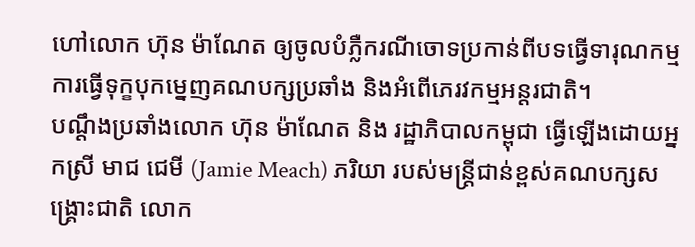ហៅលោក ហ៊ុន ម៉ាណែត ឲ្យចូលបំភ្លឺករណីចោទប្រកាន់ពីបទធ្វើទារុណកម្ម ការធ្វើទុក្ខបុកម្នេញគណបក្សប្រឆាំង និងអំពើភេរវកម្មអន្តរជាតិ។
បណ្តឹងប្រឆាំងលោក ហ៊ុន ម៉ាណែត និង រដ្ឋាភិបាលកម្ពុជា ធ្វើឡើងដោយអ្នកស្រី មាជ ជេមី (Jamie Meach) ភរិយា របស់មន្ត្រីជាន់ខ្ពស់គណបក្សសង្គ្រោះជាតិ លោក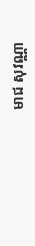មាជ សុវណ្ណា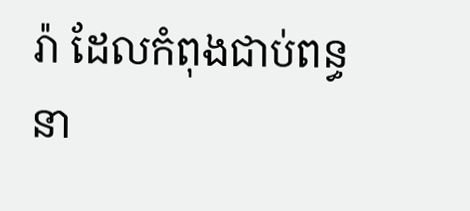រ៉ា ដែលកំពុងជាប់ពន្ធនា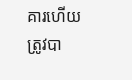គារហើយត្រូវបា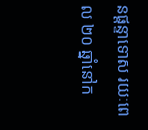នផ្តន្ទាទោស រយៈពេល ២០ ឆ្នាំនៅក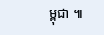ម្ពុជា ៕